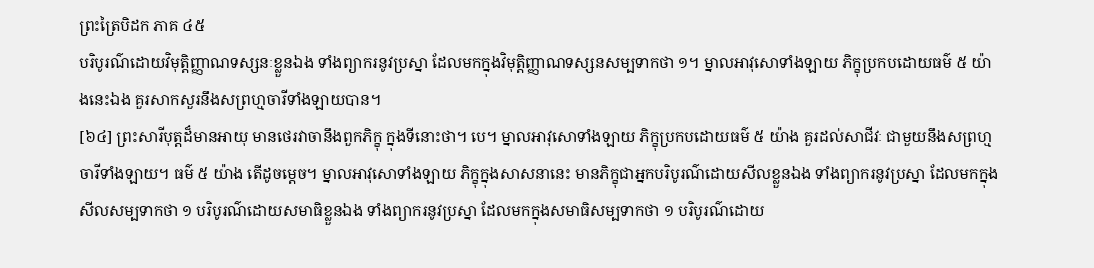ព្រះត្រៃបិដក ភាគ ៤៥
បរិបូរណ៌ដោយវិមុត្តិញ្ញាណទស្សនៈខ្លួនឯង ទាំងព្យាករនូវប្រស្នា ដែលមកក្នុងវិមុត្តិញ្ញាណទស្សនសម្បទាកថា ១។ ម្នាលអាវុសោទាំងឡាយ ភិក្ខុប្រកបដោយធម៌ ៥ យ៉ាងនេះឯង គួរសាកសួរនឹងសព្រហ្មចារីទាំងឡាយបាន។
[៦៤] ព្រះសារីបុត្តដ៏មានអាយុ មានថេរវាចានឹងពួកភិក្ខុ ក្នុងទីនោះថា។ បេ។ ម្នាលអាវុសោទាំងឡាយ ភិក្ខុប្រកបដោយធម៌ ៥ យ៉ាង គួរដល់សាជីវៈ ជាមួយនឹងសព្រហ្មចារីទាំងឡាយ។ ធម៌ ៥ យ៉ាង តើដូចម្តេច។ ម្នាលអាវុសោទាំងឡាយ ភិក្ខុក្នុងសាសនានេះ មានភិក្ខុជាអ្នកបរិបូរណ៌ដោយសីលខ្លួនឯង ទាំងព្យាករនូវប្រស្នា ដែលមកក្នុងសីលសម្បទាកថា ១ បរិបូរណ៌ដោយសមាធិខ្លួនឯង ទាំងព្យាករនូវប្រស្នា ដែលមកក្នុងសមាធិសម្បទាកថា ១ បរិបូរណ៌ដោយ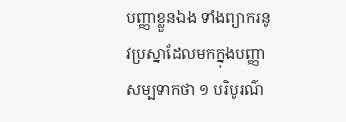បញ្ញាខ្លួនឯង ទាំងព្យាករនូវប្រស្នាដែលមកក្នុងបញ្ញាសម្បទាកថា ១ បរិបូរណ៌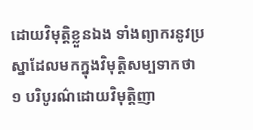ដោយវិមុត្តិខ្លួនឯង ទាំងព្យាករនូវប្រស្នាដែលមកក្នុងវិមុត្តិសម្បទាកថា ១ បរិបូរណ៌ដោយវិមុត្តិញា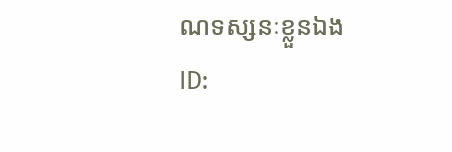ណទស្សនៈខ្លួនឯង
ID: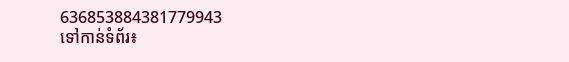636853884381779943
ទៅកាន់ទំព័រ៖